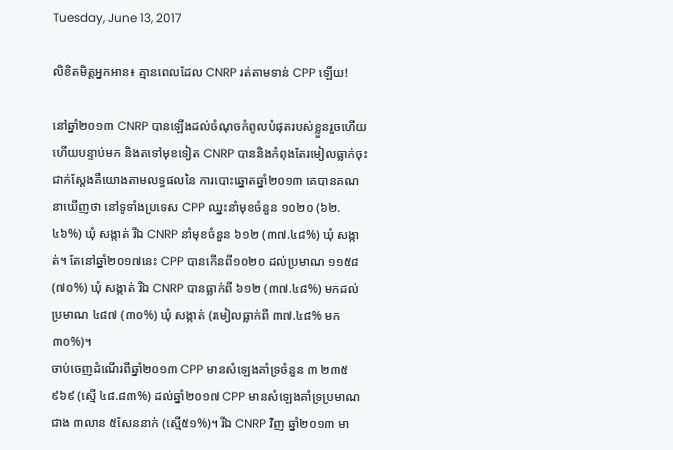Tuesday, June 13, 2017

លិខិតមិត្តអ្នកអាន៖ គ្មានពេលដែល CNRP រត់តាមទាន់ CPP ឡើយ!

នៅឆ្នាំ២០១៣ CNRP បានឡើងដល់ចំណុចកំពូលបំផុតរបស់ខ្លួនរួចហើយ ហើយបន្ទាប់មក និងតទៅមុខទៀត CNRP បាននិងកំពុងតែរមៀលធ្លាក់ចុះជាក់ស្តែងគឺយោងតាមលទ្ធផលនៃ ការបោះឆ្នោតឆ្នាំ២០១៣ គេបានគណនាឃើញថា នៅទូទាំងប្រទេស CPP ឈ្នះនាំមុខចំនួន ១០២០ (៦២.៤៦%) ឃុំ សង្កាត់ រីឯ CNRP នាំមុខចំនួន ៦១២ (៣៧.៤៨%) ឃុំ សង្កាត់។ តែនៅឆ្នាំ២០១៧នេះ CPP បានកើនពី១០២០ ដល់ប្រមាណ ១១៥៨ (៧០%) ឃុំ សង្កាត់ រីឯ CNRP បានធ្លាក់ពី ៦១២ (៣៧.៤៨%) មកដល់ប្រមាណ ៤៨៧ (៣០%) ឃុំ សង្កាត់ (រមៀលធ្លាក់ពី ៣៧.៤៨% មក ៣០%)។
ចាប់ចេញដំណើរពីឆ្នាំ២០១៣ CPP មានសំឡេងគាំទ្រចំនួន ៣ ២៣៥ ៩៦៩ (ស្មើ ៤៨.៨៣%) ដល់ឆ្នាំ២០១៧ CPP មានសំឡេងគាំទ្រប្រមាណជាង ៣លាន ៥សែននាក់ (ស្មើ៥១%)។ រីឯ CNRP វិញ ឆ្នាំ២០១៣ មា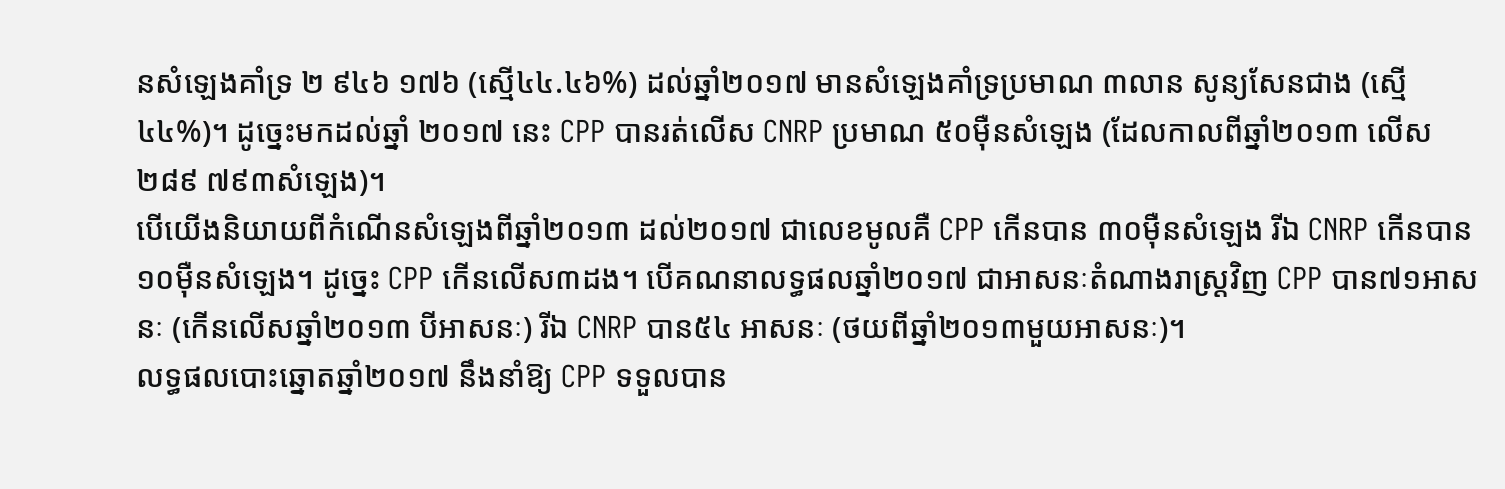នសំឡេងគាំទ្រ ២ ៩៤៦ ១៧៦ (ស្មើ៤៤.៤៦%) ដល់ឆ្នាំ២០១៧ មានសំឡេងគាំទ្រប្រមាណ ៣លាន សូន្យសែនជាង (ស្មើ៤៤%)។ ដូច្នេះមកដល់ឆ្នាំ ២០១៧ នេះ CPP បានរត់លើស CNRP ប្រមាណ ៥០ម៉ឺនសំឡេង (ដែលកាលពីឆ្នាំ២០១៣ លើស ២៨៩ ៧៩៣សំឡេង)។
បើយើងនិយាយពីកំណើនសំឡេងពីឆ្នាំ២០១៣ ដល់២០១៧ ជាលេខមូលគឺ CPP កើនបាន ៣០ម៉ឺនសំឡេង រីឯ CNRP កើនបាន១០ម៉ឺនសំឡេង។ ដូច្នេះ CPP កើនលើស៣ដង។ បើគណនាលទ្ធផលឆ្នាំ២០១៧ ជាអាសនៈតំណាងរាស្រ្តវិញ CPP បាន៧១អាសនៈ (កើនលើសឆ្នាំ២០១៣ បីអាសនៈ) រីឯ CNRP បាន៥៤ អាសនៈ (ថយពីឆ្នាំ២០១៣មួយអាសនៈ)។
លទ្ធផលបោះឆ្នោតឆ្នាំ២០១៧ នឹងនាំឱ្យ CPP ទទួលបាន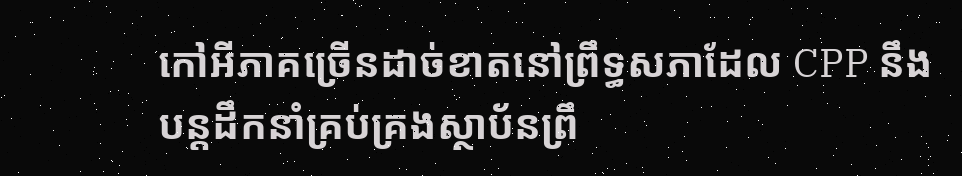កៅអីភាគច្រើនដាច់ខាតនៅព្រឹទ្ធសភាដែល CPP នឹងបន្តដឹកនាំគ្រប់គ្រងស្ថាប័នព្រឹ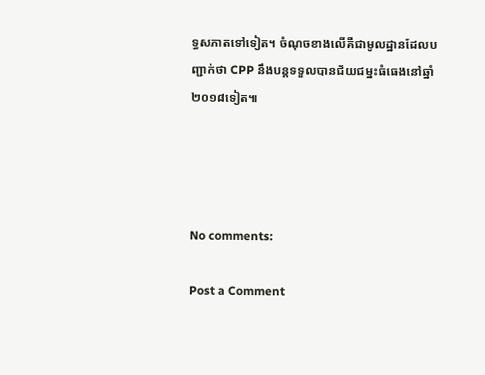ទ្ធសភាតទៅទៀត។ ចំណុចខាងលើគឺជាមូលដ្ឋានដែលបញ្ជាក់ថា CPP នឹងបន្តទទួលបានជ័យជម្នះធំធេងនៅឆ្នាំ២០១៨ទៀត៕




No comments:

Post a Comment